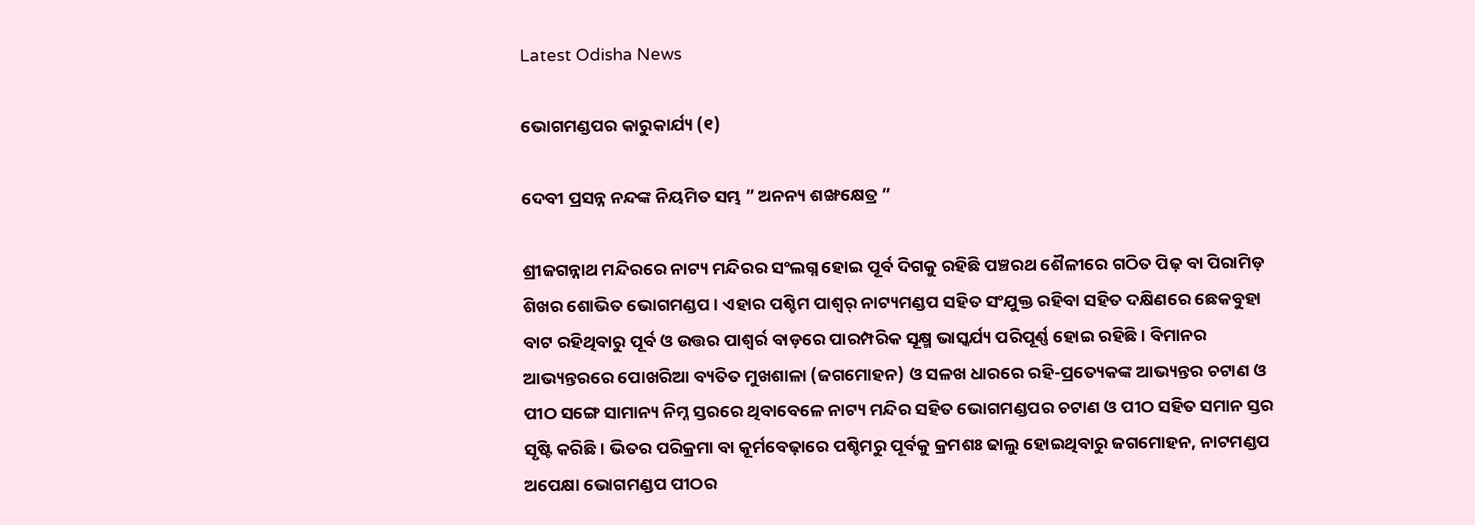Latest Odisha News

ଭୋଗମଣ୍ଡପର କାରୁକାର୍ଯ୍ୟ (୧)

ଦେବୀ ପ୍ରସନ୍ନ ନନ୍ଦଙ୍କ ନିୟମିତ ସମ୍ଭ ” ଅନନ୍ୟ ଶଙ୍ଖକ୍ଷେତ୍ର ”

ଶ୍ରୀଜଗନ୍ନାଥ ମନ୍ଦିରରେ ନାଟ୍ୟ ମନ୍ଦିରର ସଂଲଗ୍ନ ହୋଇ ପୂର୍ବ ଦିଗକୁ ରହିଛି ପଞ୍ଚରଥ ଶୈଳୀରେ ଗଠିତ ପିଢ଼ ବା ପିରାମିଡ଼ ଶିଖର ଶୋଭିତ ଭୋଗମଣ୍ଡପ । ଏହାର ପଶ୍ଚିମ ପାଶ୍ୱର୍ ନାଟ୍ୟମଣ୍ଡପ ସହିତ ସଂଯୁକ୍ତ ରହିବା ସହିତ ଦକ୍ଷିଣରେ ଛେକବୁହା ବାଟ ରହିଥିବାରୁ ପୂର୍ବ ଓ ଉତ୍ତର ପାଶ୍ୱର୍ର ବାଡ଼ରେ ପାରମ୍ପରିକ ସୂକ୍ଷ୍ମ ଭାସ୍କର୍ଯ୍ୟ ପରିପୂର୍ଣ୍ଣ ହୋଇ ରହିଛି । ବିମାନର ଆଭ୍ୟନ୍ତରରେ ପୋଖରିଆ ବ୍ୟତିତ ମୁଖଶାଳା (ଜଗମୋହନ) ଓ ସଳଖ ଧାରରେ ରହି-ପ୍ରତ୍ୟେକଙ୍କ ଆଭ୍ୟନ୍ତର ଚଟାଣ ଓ ପୀଠ ସଙ୍ଗେ ସାମାନ୍ୟ ନିମ୍ନ ସ୍ତରରେ ଥିବାବେଳେ ନାଟ୍ୟ ମନ୍ଦିର ସହିତ ଭୋଗମଣ୍ଡପର ଚଟାଣ ଓ ପୀଠ ସହିତ ସମାନ ସ୍ତର ସୃଷ୍ଟି କରିଛି । ଭିତର ପରିକ୍ରମା ବା କୂର୍ମବେଢ଼ାରେ ପଶ୍ଚିମରୁ ପୂର୍ବକୁ କ୍ରମଶଃ ଢାଲୁ ହୋଇଥିବାରୁ ଜଗମୋହନ, ନାଟମଣ୍ଡପ ଅପେକ୍ଷା ଭୋଗମଣ୍ଡପ ପୀଠର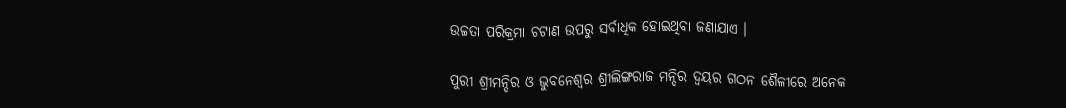ଉଚ୍ଚତା ପରିକ୍ରମା ଚଟାଣ ଉପରୁ ସର୍ବାଧିକ ହୋଇଥିବା ଜଣାଯାଏ ।

ପୁରୀ ଶ୍ରୀମନ୍ଦିର ଓ ଭୁବନେଶ୍ୱର ଶ୍ରୀଲିଙ୍ଗରାଜ ମନ୍ଦିର ଦ୍ୱୟର ଗଠନ ଶୈଳୀରେ ଅନେକ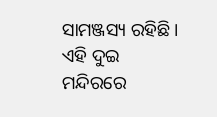ସାମଞ୍ଜସ୍ୟ ରହିଛି । ଏହି ଦୁଇ ମନ୍ଦିରରେ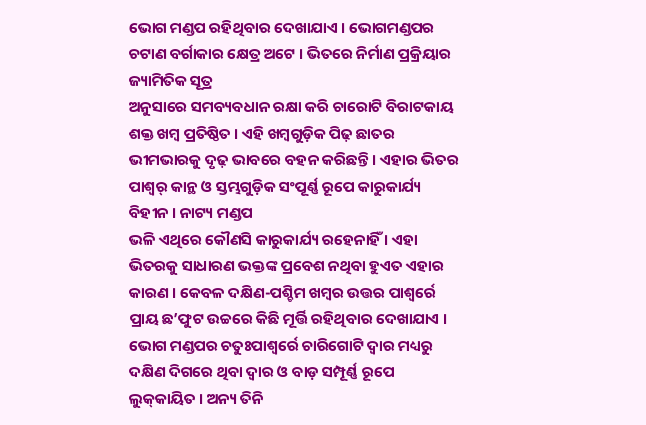ଭୋଗ ମଣ୍ଡପ ରହିଥିବାର ଦେଖାଯାଏ । ଭୋଗମଣ୍ଡପର ଚଟାଣ ବର୍ଗାକାର କ୍ଷେତ୍ର ଅଟେ । ଭିତରେ ନିର୍ମାଣ ପ୍ରକ୍ରିୟାର ଜ୍ୟାମିତିକ ସୂତ୍ର
ଅନୁସାରେ ସମବ୍ୟବଧାନ ରକ୍ଷା କରି ଚାରୋଟି ବିରାଟକାୟ ଶକ୍ତ ଖମ୍ବ ପ୍ରତିଷ୍ଠିତ । ଏହି ଖମ୍ବଗୁଡ଼ିକ ପିଢ଼ ଛାତର ଭୀମଭାରକୁ ଦୃଢ଼ ଭାବରେ ବହନ କରିଛନ୍ତି । ଏହାର ଭିତର ପାଶ୍ୱର୍ କାନ୍ଥ ଓ ସ୍ତମ୍ଭଗୁଡ଼ିକ ସଂପୂର୍ଣ୍ଣ ରୂପେ କାରୁକାର୍ଯ୍ୟ ବିହୀନ । ନାଟ୍ୟ ମଣ୍ଡପ
ଭଳି ଏଥିରେ କୌଣସି କାରୁକାର୍ଯ୍ୟ ରହେନାହିଁ । ଏହା ଭିତରକୁ ସାଧାରଣ ଭକ୍ତଙ୍କ ପ୍ରବେଶ ନଥିବା ହୁଏତ ଏହାର କାରଣ । କେବଳ ଦକ୍ଷିଣ-ପଶ୍ଚିମ ଖମ୍ବର ଉତ୍ତର ପାଶ୍ୱର୍ରେ ପ୍ରାୟ ଛ’ଫୁଟ ଉଚ୍ଚରେ କିଛି ମୂର୍ତ୍ତି ରହିଥିବାର ଦେଖାଯାଏ । ଭୋଗ ମଣ୍ଡପର ଚତୁଃପାଶ୍ୱର୍ରେ ଚାରିଗୋଟି ଦ୍ୱାର ମଧ୍ୟରୁ ଦକ୍ଷିଣ ଦିଗରେ ଥିବା ଦ୍ୱାର ଓ ବାଡ଼ ସମ୍ପୂର୍ଣ୍ଣ ରୂପେ ଲୁକ୍‌କାୟିତ । ଅନ୍ୟ ତିନି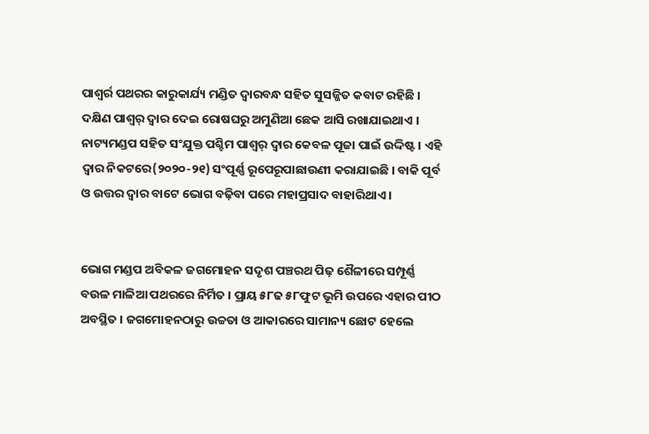ପାଶ୍ୱର୍ର ପଥରର କାରୁକାର୍ଯ୍ୟ ମଣ୍ଡିତ ଦ୍ୱାରବନ୍ଧ ସହିତ ସୁସଜ୍ଜିତ କବାଟ ରହିଛି । ଦକ୍ଷିଣ ପାଶ୍ୱର୍ ଦ୍ୱାର ଦେଇ ରୋଷଘରୁ ଅମୁଣିଆ ଛେକ ଆସି ରଖାଯାଇଥାଏ । ନାଟ୍ୟମଣ୍ଡପ ସହିତ ସଂଯୁକ୍ତ ପଶ୍ଚିମ ପାଶ୍ୱର୍ ଦ୍ୱାର କେବଳ ପୂଜା ପାଇଁ ଉଦ୍ଦିଷ୍ଟ । ଏହି ଦ୍ୱାର ନିକଟରେ(୨୦୨୦-୨୧) ସଂପୂର୍ଣ୍ଣ ରୂପେରୂପାଛାଉଣୀ କରାଯାଇଛି । ବାକି ପୂର୍ବ ଓ ଉତ୍ତର ଦ୍ୱାର ବାଟେ ଭୋଗ ବଢ଼ିବା ପରେ ମହାପ୍ରସାଦ ବାହାରିଥାଏ ।


ଭୋଗ ମଣ୍ଡପ ଅବିକଳ ଜଗମୋହନ ସଦୃଶ ପଞ୍ଚରଥ ପିଢ଼ ଶୈଳୀରେ ସମ୍ପୂର୍ଣ୍ଣ  ବଉଳ ମାଳିଆ ପଥରରେ ନିର୍ମିତ । ପ୍ରାୟ ୫୮ଢ ୫୮ଫୁଟ ଭୂମି ଉପରେ ଏହାର ପୀଠ ଅବସ୍ଥିତ । ଜଗମୋହନଠାରୁ ଉଚ୍ଚତା ଓ ଆକାରରେ ସାମାନ୍ୟ ଛୋଟ ହେଲେ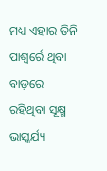ମଧ୍ୟ ଏହାର ତିନି ପାଶ୍ୱର୍ରେ ଥିବା ବାଡ଼ରେ ରହିଥିବା ସୂକ୍ଷ୍ମ ଭାସ୍କର୍ଯ୍ୟ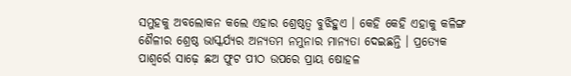ସମୁହକୁ ଅବଲୋକନ କଲେ ଏହାର ଶ୍ରେଷ୍ଠତ୍ୱ ବୁଝିହୁଏ । କେହି କେହି ଏହାକୁ କଳିଙ୍ଗ ଶୈଳୀର ଶ୍ରେଷ୍ଠ ଭାସ୍କର୍ଯ୍ୟର ଅନ୍ୟତମ ନମୁନାର ମାନ୍ୟତା ଦେଇଛନ୍ତି । ପ୍ରତ୍ୟେକ ପାଶ୍ୱର୍ରେ ସାଢ଼େ ଛଅ ଫୁଟ ପୀଠ ଉପରେ ପ୍ରାୟ ଷୋହଳ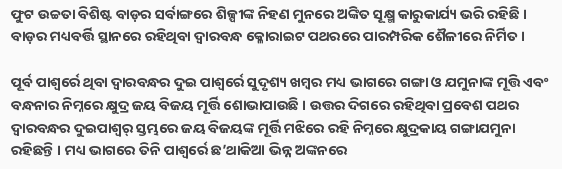ଫୁଟ ଉଚ୍ଚତା ବିଶିଷ୍ଟ ବାଡ଼ର ସର୍ବାଙ୍ଗରେ ଶିଳ୍ପୀଙ୍କ ନିହଣ ମୁନରେ ଅଙ୍କିତ ସୂକ୍ଷ୍ମ କାରୁକାର୍ଯ୍ୟ ଭରି ରହିଛି । ବାଡ଼ର ମଧ୍ୟବର୍ତ୍ତି ସ୍ଥାନରେ ରହିଥିବା ଦ୍ୱାରବନ୍ଧ କ୍ଳୋରାଇଟ ପଥରରେ ପାରମ୍ପରିକ ଶୈଳୀରେ ନିର୍ମିତ ।

ପୂର୍ବ ପାଶ୍ୱର୍ରେ ଥିବା ଦ୍ୱାରବନ୍ଧର ଦୁଇ ପାଶ୍ୱର୍ରେ ସୁଦୃଶ୍ୟ ଖମ୍ବର ମଧ୍ୟ ଭାଗରେ ଗଙ୍ଗା ଓ ଯମୁନାଙ୍କ ମୂତ୍ତି ଏବଂ ବନ୍ଧନାର ନିମ୍ନରେ କ୍ଷୁଦ୍ର ଜୟ ବିଜୟ ମୂର୍ତ୍ତି ଶୋଭାପାଉଛି । ଉତ୍ତର ଦିଗରେ ରହିଥିବା ପ୍ରବେଶ ପଥର ଦ୍ୱାରବନ୍ଧର ଦୁଇପାଶ୍ୱର୍ ସ୍ତମ୍ଭରେ ଜୟ ବିଜୟଙ୍କ ମୂର୍ତ୍ତି ମଝିରେ ରହି ନିମ୍ନରେ କ୍ଷୁଦ୍ରକାୟ ଗଙ୍ଗାଯମୁନା ରହିଛନ୍ତି । ମଧ୍ୟ ଭାଗରେ ତିନି ପାଶ୍ୱର୍ରେ ଛ’ଥାକିଆ ଭିନ୍ନ ଅଙ୍କନରେ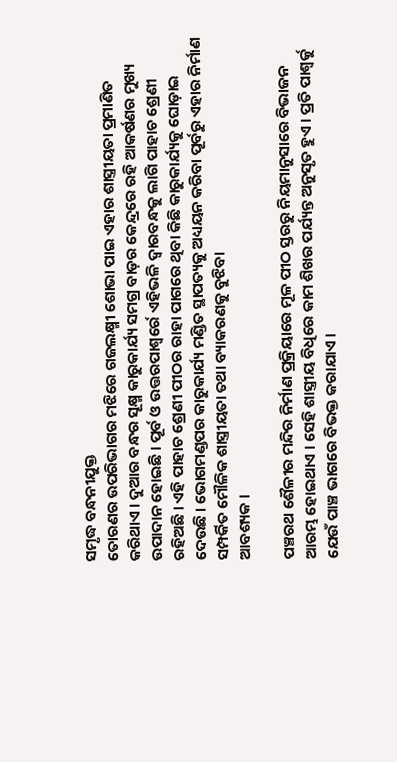ସମୃଦ୍ଧ ବନ୍ଧନୀଯୁକ୍ତ
ତୋରଣର ଉପରିଭାଗର ମଝିରେ ଗଜଲକ୍ଷ୍ମୀ ଶୋଭା ପାଇ ଏହାର ଶାସ୍ତ୍ରୀୟତା ପ୍ରମାଣିତ କରିଥାଏ । ଦୁଆର ବନ୍ଧର ସୂକ୍ଷ୍ମ କାରୁକାର୍ଯ୍ୟ ସମଗ୍ର ବାଡ଼ର କେନ୍ଦ୍ରରେ ରହି ଆକର୍ଷଣର ମୁଖ୍ୟ ଉପାଦାନ ହୋଇଛି । ପୂର୍ବ ଓ ଉତ୍ତରପାଶ୍ୱର୍ରେ ଏହିଭଳି ଦ୍ୱାରବନ୍ଧକୁ ଲାଗି ପାହାଚ ଶ୍ରେଣୀ ରହିଅଛି । ଏହି ପାହାଚ ଶ୍ରେଣୀ ପୀଠର ରାହା ପାଗରେ ଥିବା କିଛି କାରୁକାର୍ଯ୍ୟକୁ ଘୋଡ଼ାଇ ଦେଉଛି । ଭୋଗମଣ୍ଡପର କାରୁକାର୍ଯ୍ୟ ମଣ୍ଡିତ ସ୍ଥାପତ୍ୟକୁ ଅଧ୍ୟୟନ କରିବା ପୂର୍ବରୁ ଏହାର ନିର୍ମାଣ ସମ୍ପର୍କିତ ମୌଳିକ ଶାସ୍ତ୍ରୀୟତା ତଥା ବ୍ୟାକରଣକୁ ବୁଝିବା
ଆବଶ୍ୟକ ।

ପଞ୍ଚରଥ ଶୈଳୀର ମନ୍ଦିର ନିର୍ମାଣ ପ୍ରକ୍ରିୟାରେ ମୂଳ ପୀଠ ସ୍ତରରୁ ନିୟମାନୁସାରେ ବିଭାଜନ ଆରମ୍ଭ ହୋଇଥାଏ । ସେହି ଶାସ୍ତ୍ରୀୟ ବିଧିରେ କାମ ଶିଖର ପର୍ଯ୍ୟନ୍ତ ଅନୁସୃତ ହୁଏ । ପ୍ରତି ପାଶ୍ୱର୍କୁ ଯେଉଁ ପାଞ୍ଚ ଭାଗରେ ବିଭକ୍ତ କରାଯାଏ ।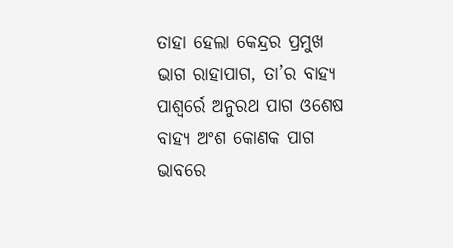ତାହା ହେଲା କେନ୍ଦ୍ରର ପ୍ରମୁଖ ଭାଗ ରାହାପାଗ, ତା’ର ବାହ୍ୟ ପାଶ୍ୱର୍ରେ ଅନୁରଥ ପାଗ ଓଶେଷ ବାହ୍ୟ ଅଂଶ କୋଣକ ପାଗ ଭାବରେ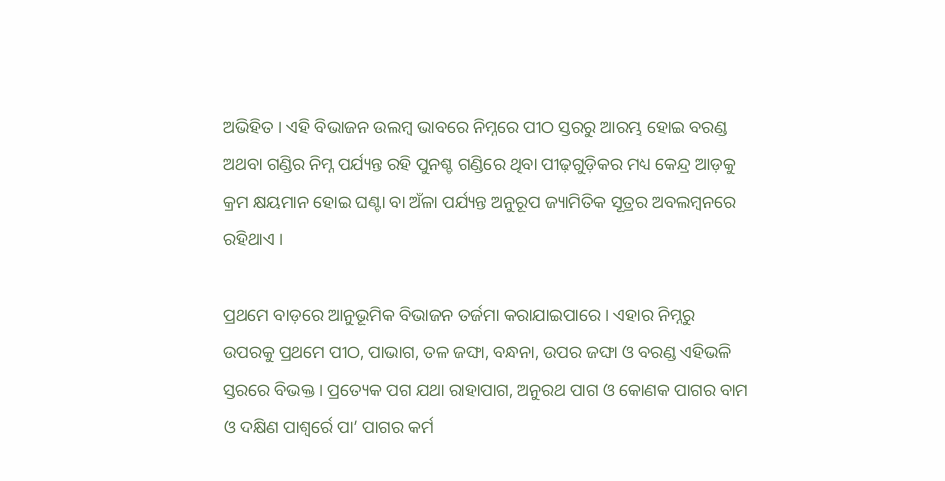ଅଭିହିତ । ଏହି ବିଭାଜନ ଉଲମ୍ବ ଭାବରେ ନିମ୍ନରେ ପୀଠ ସ୍ତରରୁ ଆରମ୍ଭ ହୋଇ ବରଣ୍ଡ ଅଥବା ଗଣ୍ଡିର ନିମ୍ନ ପର୍ଯ୍ୟନ୍ତ ରହି ପୁନଶ୍ଚ ଗଣ୍ଡିରେ ଥିବା ପୀଢ଼ଗୁଡ଼ିକର ମଧ୍ୟ କେନ୍ଦ୍ର ଆଡ଼କୁ କ୍ରମ କ୍ଷୟମାନ ହୋଇ ଘଣ୍ଟା ବା ଅଁଳା ପର୍ଯ୍ୟନ୍ତ ଅନୁରୂପ ଜ୍ୟାମିତିକ ସୂତ୍ରର ଅବଲମ୍ବନରେ ରହିଥାଏ ।

ପ୍ରଥମେ ବାଡ଼ରେ ଆନୁଭୂମିକ ବିଭାଜନ ତର୍ଜମା କରାଯାଇପାରେ । ଏହାର ନିମ୍ନରୁ ଉପରକୁ ପ୍ରଥମେ ପୀଠ, ପାଭାଗ, ତଳ ଜଙ୍ଘା, ବନ୍ଧନା, ଉପର ଜଙ୍ଘା ଓ ବରଣ୍ଡ ଏହିଭଳି ସ୍ତରରେ ବିଭକ୍ତ । ପ୍ରତ୍ୟେକ ପଗ ଯଥା ରାହାପାଗ, ଅନୁରଥ ପାଗ ଓ କୋଣକ ପାଗର ବାମ ଓ ଦକ୍ଷିଣ ପାଶ୍ୱର୍ରେ ପା’ ପାଗର କର୍ମ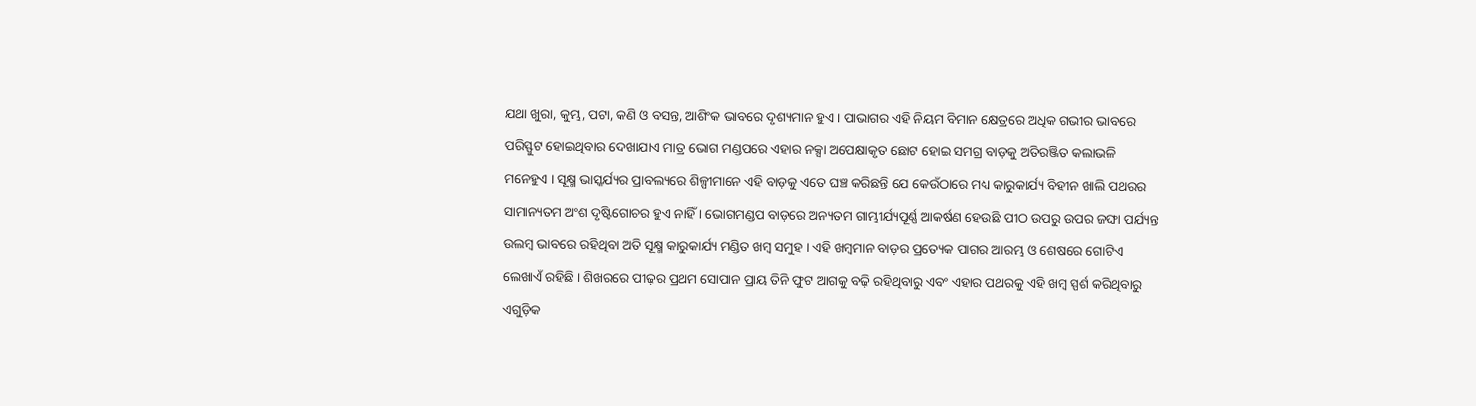ଯଥା ଖୁରା, କୁମ୍ଭ, ପଟା, କଣି ଓ ବସନ୍ତ, ଆଶିଂକ ଭାବରେ ଦୃଶ୍ୟମାନ ହୁଏ । ପାଭାଗର ଏହି ନିୟମ ବିମାନ କ୍ଷେତ୍ରରେ ଅଧିକ ଗଭୀର ଭାବରେ ପରିସ୍ଫୁଟ ହୋଇଥିବାର ଦେଖାଯାଏ ମାତ୍ର ଭୋଗ ମଣ୍ଡପରେ ଏହାର ନକ୍ସା ଅପେକ୍ଷାକୃତ ଛୋଟ ହୋଇ ସମଗ୍ର ବାଡ଼କୁ ଅତିରଞ୍ଜିତ କଲାଭଳି ମନେହୁଏ । ସୂକ୍ଷ୍ମ ଭାସ୍କର୍ଯ୍ୟର ପ୍ରାବଲ୍ୟରେ ଶିଳ୍ପୀମାନେ ଏହି ବାଡ଼କୁ ଏତେ ଘଞ୍ଚ କରିଛନ୍ତି ଯେ କେଉଁଠାରେ ମଧ୍ୟ କାରୁକାର୍ଯ୍ୟ ବିହୀନ ଖାଲି ପଥରର ସାମାନ୍ୟତମ ଅଂଶ ଦୃଷ୍ଟିଗୋଚର ହୁଏ ନାହିଁ । ଭୋଗମଣ୍ଡପ ବାଡ଼ରେ ଅନ୍ୟତମ ଗାମ୍ଭୀର୍ଯ୍ୟପୂର୍ଣ୍ଣ ଆକର୍ଷଣ ହେଉଛି ପୀଠ ଉପରୁ ଉପର ଜଙ୍ଘା ପର୍ଯ୍ୟନ୍ତ ଉଲମ୍ବ ଭାବରେ ରହିଥିବା ଅତି ସୂକ୍ଷ୍ମ କାରୁକାର୍ଯ୍ୟ ମଣ୍ଡିତ ଖମ୍ବ ସମୁହ । ଏହି ଖମ୍ବମାନ ବାଡ଼ର ପ୍ରତ୍ୟେକ ପାଗର ଆରମ୍ଭ ଓ ଶେଷରେ ଗୋଟିଏ ଲେଖାଏଁ ରହିଛି । ଶିଖରରେ ପୀଢ଼ର ପ୍ରଥମ ସୋପାନ ପ୍ରାୟ ତିନି ଫୁଟ ଆଗକୁ ବଢ଼ି ରହିଥିବାରୁ ଏବଂ ଏହାର ପଥରକୁ ଏହି ଖମ୍ବ ସ୍ପର୍ଶ କରିଥିବାରୁ ଏଗୁଡ଼ିକ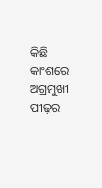କିଛି କାଂଶରେ ଅଗ୍ରମୁଖୀ ପୀଢ଼ର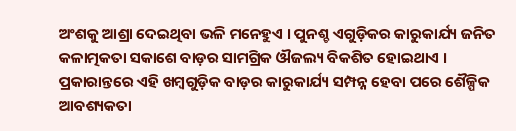ଅଂଶକୁ ଆଶ୍ରା ଦେଇଥିବା ଭଳି ମନେହୁଏ । ପୁନଶ୍ଚ ଏଗୁଡ଼ିକର କାରୁକାର୍ଯ୍ୟ ଜନିତ କଳାତ୍ମକତା ସକାଶେ ବାଡ଼ର ସାମଗ୍ରିକ ଔଜଲ୍ୟ ବିକଶିତ ହୋଇଥାଏ । ପ୍ରକାରାନ୍ତରେ ଏହି ଖମ୍ବଗୁଡ଼ିକ ବାଡ଼ର କାରୁକାର୍ଯ୍ୟ ସମ୍ପନ୍ନ ହେବା ପରେ ଶୈଳ୍ପିକ ଆବଶ୍ୟକତା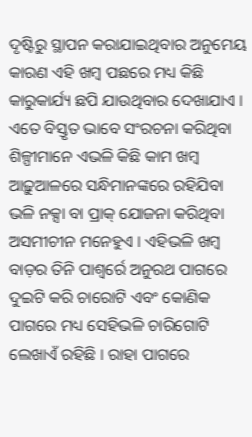ଦୃଷ୍ଟିରୁ ସ୍ଥାପନ କରାଯାଇଥିବାର ଅନୁମେୟ କାରଣ ଏହି ଖମ୍ବ ପଛରେ ମଧ୍ୟ କିଛି କାରୁକାର୍ଯ୍ୟ ଛପି ଯାଉଥିବାର ଦେଖାଯାଏ । ଏତେ ବିସ୍ତୃତ ଭାବେ ସଂରଚନା କରିଥିବା ଶିଳ୍ପୀମାନେ ଏଭଳି କିଛି କାମ ଖମ୍ବ ଆଢ଼ୁଆଳରେ ସନ୍ଧିମାନଙ୍କରେ ରହିଯିବା ଭଳି ନକ୍ସା ବା ପ୍ରାକ୍ ଯୋଜନା କରିଥିବା ଅସମୀଚୀନ ମନେହୁଏ । ଏହିଭଳି ଖମ୍ବ ବାଡ଼ର ତିନି ପାଶ୍ୱର୍ରେ ଅନୁରଥ ପାଗରେ ଦୁଇଟି କରି ଚାରୋଟି ଏବଂ କୋଣିକ ପାଗରେ ମଧ୍ୟ ସେହିଭଳି ଚାରିଗୋଟି ଲେଖାଏଁ ରହିଛି । ରାହା ପାଗରେ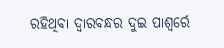ରହିଥିବା ଦ୍ୱାରବନ୍ଧର ଦୁଇ ପାଶ୍ୱର୍ରେ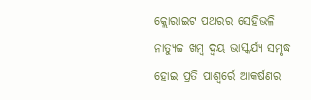କ୍ଲୋରାଇଟ ପଥରର ସେହିଭଳି ନାତ୍ୟୁଚ୍ଚ ଖମ୍ବ ଦ୍ୱୟ ଭାସ୍କର୍ଯ୍ୟ ସମୃଦ୍ଧ ହୋଇ ପ୍ରତି ପାଶ୍ୱର୍ରେ ଆକର୍ଷଣର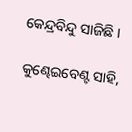କେନ୍ଦ୍ରବିନ୍ଦୁ ସାଜିଛି ।

କୁଣ୍ଢେଇବେଣ୍ଟ ସାହି,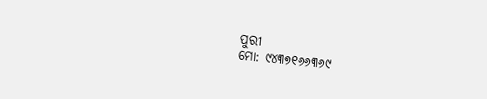ପୁରୀ
ମୋ: ୯୪୩୭୧୬୬୩୬୯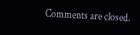Comments are closed.